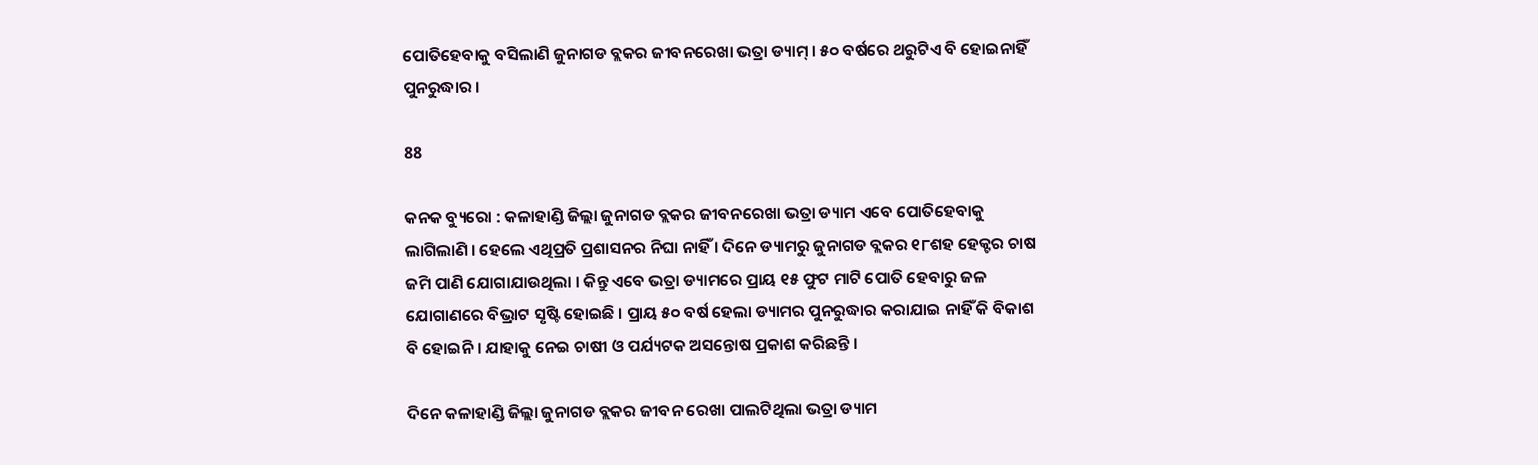ପୋତିହେବାକୁ ବସିଲାଣି ଜୁନାଗଡ ବ୍ଲକର ଜୀବନରେଖା ଭତ୍ରା ଡ୍ୟାମ୍ । ୫୦ ବର୍ଷରେ ଥରୁଟିଏ ବି ହୋଇନାହିଁ ପୁନରୁଦ୍ଧାର ।

88

କନକ ବ୍ୟୁରୋ : କଳାହାଣ୍ଡି ଜିଲ୍ଲା ଜୁନାଗଡ ବ୍ଲକର ଜୀବନରେଖା ଭତ୍ରା ଡ୍ୟାମ ଏବେ ପୋତିହେବାକୁ ଲାଗିଲାଣି । ହେଲେ ଏଥିପ୍ରତି ପ୍ରଶାସନର ନିଘା ନାହିଁ । ଦିନେ ଡ୍ୟାମରୁ ଜୁନାଗଡ ବ୍ଲକର ୧୮ଶହ ହେକ୍ଟର ଚାଷ ଜମି ପାଣି ଯୋଗାଯାଉଥିଲା । କିନ୍ତୁ ଏବେ ଭତ୍ରା ଡ୍ୟାମରେ ପ୍ରାୟ ୧୫ ଫୁଟ ମାଟି ପୋତି ହେବାରୁ ଜଳ ଯୋଗାଣରେ ବିଭ୍ରାଟ ସୃଷ୍ଟି ହୋଇଛି । ପ୍ରାୟ ୫୦ ବର୍ଷ ହେଲା ଡ୍ୟାମର ପୁନରୁଦ୍ଧାର କରାଯାଇ ନାହିଁ କି ବିକାଶ ବି ହୋଇନି । ଯାହାକୁ ନେଇ ଚାଷୀ ଓ ପର୍ଯ୍ୟଟକ ଅସନ୍ତୋଷ ପ୍ରକାଶ କରିଛନ୍ତି ।

ଦିନେ କଳାହାଣ୍ଡି ଜିଲ୍ଲା ଜୁନାଗଡ ବ୍ଲକର ଜୀବନ ରେଖା ପାଲଟିଥିଲା ଭତ୍ରା ଡ୍ୟାମ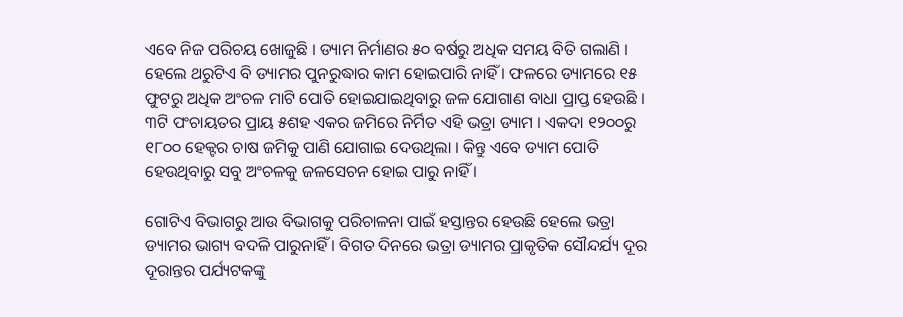ଏବେ ନିଜ ପରିଚୟ ଖୋଜୁଛି । ଡ୍ୟାମ ନିର୍ମାଣର ୫୦ ବର୍ଷରୁ ଅଧିକ ସମୟ ବିତି ଗଲାଣି । ହେଲେ ଥରୁଟିଏ ବି ଡ୍ୟାମର ପୁନରୁଦ୍ଧାର କାମ ହୋଇପାରି ନାହିଁ । ଫଳରେ ଡ୍ୟାମରେ ୧୫ ଫୁଟରୁ ଅଧିକ ଅଂଚଳ ମାଟି ପୋତି ହୋଇଯାଇଥିବାରୁ ଜଳ ଯୋଗାଣ ବାଧା ପ୍ରାପ୍ତ ହେଉଛି । ୩ଟି ପଂଚାୟତର ପ୍ରାୟ ୫ଶହ ଏକର ଜମିରେ ନିର୍ମିତ ଏହି ଭତ୍ରା ଡ୍ୟାମ । ଏକଦା ୧୨୦୦ରୁ ୧୮୦୦ ହେକ୍ଟର ଚାଷ ଜମିକୁ ପାଣି ଯୋଗାଇ ଦେଉଥିଲା । କିନ୍ତୁ ଏବେ ଡ୍ୟାମ ପୋତି ହେଉଥିବାରୁ ସବୁ ଅଂଚଳକୁ ଜଳସେଚନ ହୋଇ ପାରୁ ନାହିଁ ।

ଗୋଟିଏ ବିଭାଗରୁ ଆଉ ବିଭାଗକୁ ପରିଚାଳନା ପାଇଁ ହସ୍ତାନ୍ତର ହେଉଛି ହେଲେ ଭତ୍ରା ଡ୍ୟାମର ଭାଗ୍ୟ ବଦଳି ପାରୁନାହିଁ । ବିଗତ ଦିନରେ ଭତ୍ରା ଡ୍ୟାମର ପ୍ରାକୃତିକ ସୌନ୍ଦର୍ଯ୍ୟ ଦୂର ଦୂରାନ୍ତର ପର୍ଯ୍ୟଟକଙ୍କୁ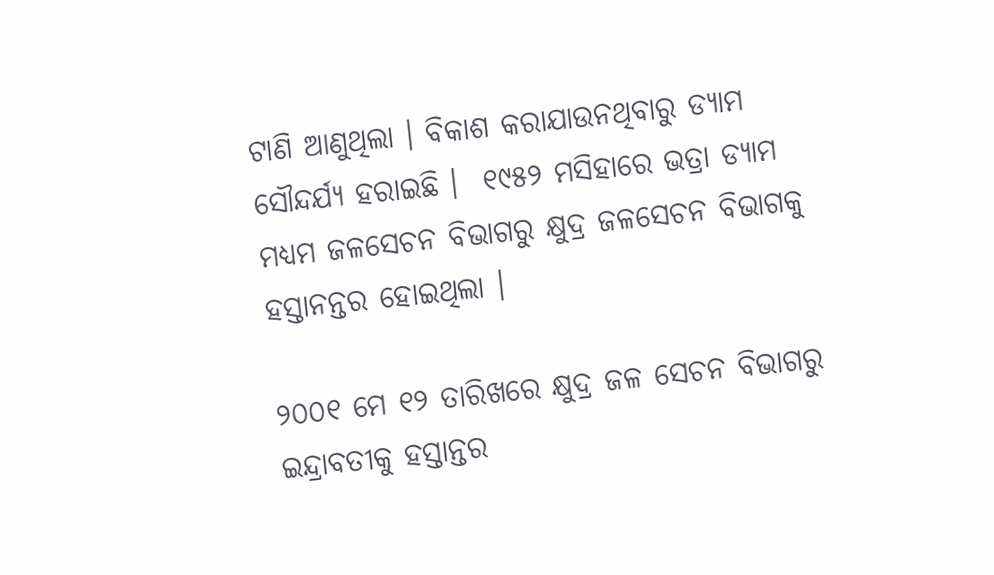ଟାଣି ଆଣୁଥିଲା । ବିକାଶ କରାଯାଉନଥିବାରୁ ଡ୍ୟାମ ସୌନ୍ଦର୍ଯ୍ୟ ହରାଇଛି ।  ୧୯୫୨ ମସିହାରେ ଭତ୍ରା ଡ୍ୟାମ ମଧ୍ୟମ ଜଳସେଚନ ବିଭାଗରୁ କ୍ଷୁଦ୍ର ଜଳସେଚନ ବିଭାଗକୁ ହସ୍ତାନନ୍ତର ହୋଇଥିଲା ।

୨୦୦୧ ମେ ୧୨ ତାରିଖରେ କ୍ଷୁଦ୍ର ଜଳ ସେଚନ ବିଭାଗରୁ ଇନ୍ଦ୍ରାବତୀକୁ ହସ୍ତାନ୍ତର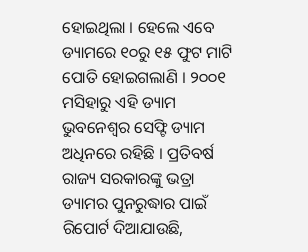ହୋଇଥିଲା । ହେଲେ ଏବେ ଡ୍ୟାମରେ ୧୦ରୁ ୧୫ ଫୁଟ ମାଟି ପୋତି ହୋଇଗଲାଣି । ୨୦୦୧ ମସିହାରୁ ଏହି ଡ୍ୟାମ ଭୁବନେଶ୍ୱର ସେଫ୍ଟି ଡ୍ୟାମ ଅଧିନରେ ରହିଛି । ପ୍ରତିବର୍ଷ ରାଜ୍ୟ ସରକାରଙ୍କୁ ଭତ୍ରା ଡ୍ୟାମର ପୁନରୁଦ୍ଧାର ପାଇଁ ରିପୋର୍ଟ ଦିଆଯାଉଛି,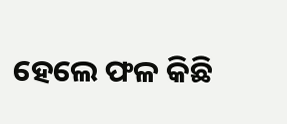ହେଲେ ଫଳ କିଛି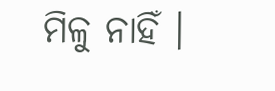ମିଳୁ ନାହିଁ ।